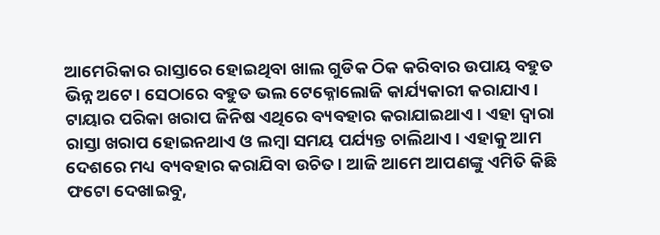ଆମେରିକାର ରାସ୍ତାରେ ହୋଇଥିବା ଖାଲ ଗୁଡିକ ଠିକ କରିବାର ଉପାୟ ବହୁତ ଭିନ୍ନ ଅଟେ । ସେଠାରେ ବହୁତ ଭଲ ଟେକ୍ନୋଲୋଜି କାର୍ଯ୍ୟକାରୀ କରାଯାଏ । ଟାୟାର ପରିକା ଖରାପ ଜିନିଷ ଏଥିରେ ବ୍ୟବହାର କରାଯାଇଥାଏ । ଏହା ଦ୍ଵାରା ରାସ୍ତା ଖରାପ ହୋଇନଥାଏ ଓ ଲମ୍ବା ସମୟ ପର୍ଯ୍ୟନ୍ତ ଚାଲିଥାଏ । ଏହାକୁ ଆମ ଦେଶରେ ମଧ୍ୟ ବ୍ୟବହାର କରାଯିବା ଉଚିତ । ଆଜି ଆମେ ଆପଣଙ୍କୁ ଏମିତି କିଛି ଫଟୋ ଦେଖାଇବୁ,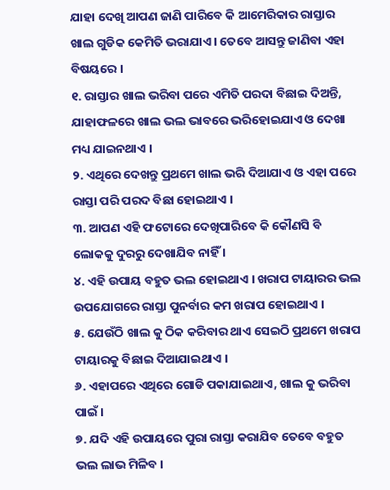ଯାହା ଦେଖି ଆପଣ ଜାଣି ପାରିବେ କି ଆମେରିକାର ରାସ୍ତାର ଖାଲ ଗୁଡିକ କେମିତି ଭରାଯାଏ । ତେବେ ଆସନ୍ତୁ ଜାଣିବା ଏହା ବିଷୟରେ ।
୧. ରାସ୍ତାର ଖାଲ ଭରିବା ପରେ ଏମିତି ପରଦା ବିଛାଇ ଦିଅନ୍ତି, ଯାହାଫଳରେ ଖାଲ ଭଲ ଭାବରେ ଭରିହୋଇଯାଏ ଓ ଦେଖା ମଧ୍ୟ ଯାଇନଥାଏ ।
୨. ଏଥିରେ ଦେଖନ୍ତୁ ପ୍ରଥମେ ଖାଲ ଭରି ଦିଆଯାଏ ଓ ଏହା ପରେ ରାସ୍ତା ପରି ପରଦ ବିଛା ହୋଇଥାଏ ।
୩. ଆପଣ ଏହି ଫଟୋରେ ଦେଖିପାରିବେ କି କୌଣସି ବି ଲୋକକୁ ଦୁରରୁ ଦେଖାଯିବ ନାହିଁ ।
୪. ଏହି ଉପାୟ ବହୁତ ଭଲ ହୋଇଥାଏ । ଖରାପ ଟାୟାରର ଭଲ ଉପଯୋଗରେ ରାସ୍ତା ପୁନର୍ବାର କମ ଖରାପ ହୋଇଥାଏ ।
୫. ଯେଉଁଠି ଖାଲ କୁ ଠିକ କରିବାର ଥାଏ ସେଇଠି ପ୍ରଥମେ ଖରାପ ଟାୟାରକୁ ବିଛାଇ ଦିଆଯାଇଥାଏ ।
୬. ଏହାପରେ ଏଥିରେ ଗୋଡି ପକାଯାଇଥାଏ, ଖାଲ କୁ ଭରିବା ପାଇଁ ।
୭. ଯଦି ଏହି ଉପାୟରେ ପୁରା ରାସ୍ତା କରାଯିବ ତେବେ ବହୁତ ଭଲ ଲାଭ ମିଳିବ ।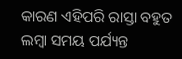କାରଣ ଏହିପରି ରାସ୍ତା ବହୁତ ଲମ୍ବା ସମୟ ପର୍ଯ୍ୟନ୍ତ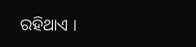ରହିଥାଏ ।